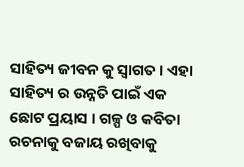ସାହିତ୍ୟ ଜୀବନ କୁ ସ୍ୱାଗତ । ଏହା ସାହିତ୍ୟ ର ଉନ୍ନତି ପାଇଁ ଏକ ଛୋଟ ପ୍ରୟାସ । ଗଳ୍ପ ଓ କବିତା ରଚନାକୁ ବଜାୟ ରଖିବାକୁ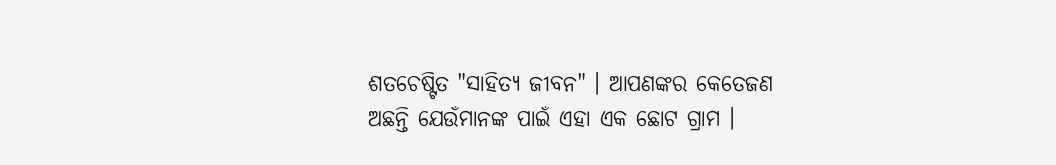ଶତଚେଷ୍ଟିତ "ସାହିତ୍ୟ ଜୀବନ" । ଆପଣଙ୍କର କେତେଜଣ ଅଛନ୍ତି ଯେଉଁମାନଙ୍କ ପାଇଁ ଏହା ଏକ ଛୋଟ ଗ୍ରାମ ।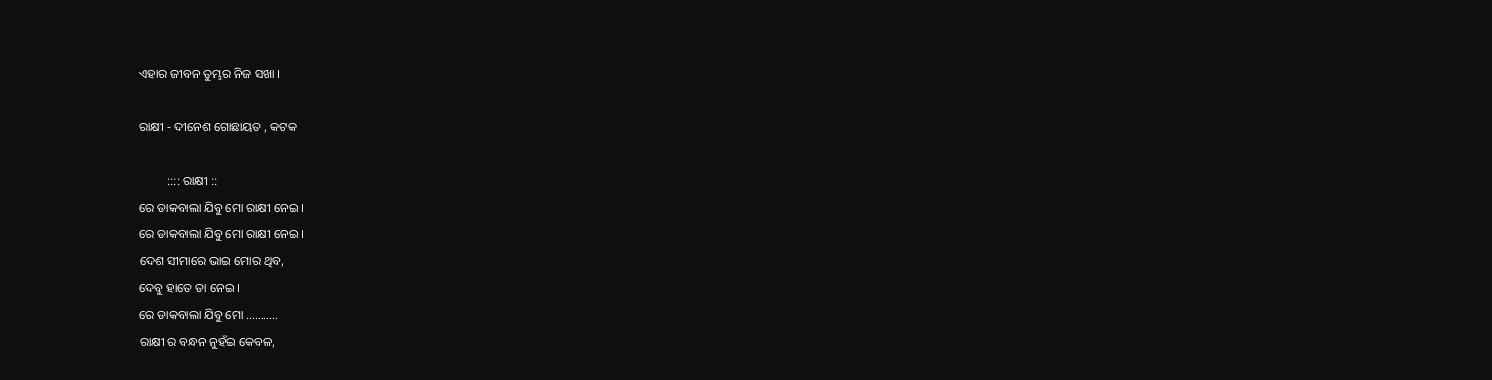ଏହାର ଜୀବନ ତୁମ୍ଭର ନିଜ ସଖା ।

ରାକ୍ଷୀ - ଦୀନେଶ ଗୋଛାୟତ , କଟକ

         :::: ରାକ୍ଷୀ ::
ରେ ଡାକବାଲା ଯିବୁ ମୋ ରାକ୍ଷୀ ନେଇ ।
ରେ ଡାକବାଲା ଯିବୁ ମୋ ରାକ୍ଷୀ ନେଇ ।
ଦେଶ ସୀମାରେ ଭାଇ ମୋର ଥିବ,
ଦେବୁ ହାତେ ତା ନେଇ ।
ରେ ଡାକବାଲା ଯିବୁ ମୋ ...........
ରାକ୍ଷୀ ର ବନ୍ଧନ ନୁହଁଇ କେବଳ,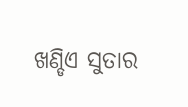ଖଣ୍ଡିଏ ସୁତାର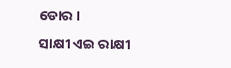ଡୋର ।
ସାକ୍ଷୀ ଏଇ ରାକ୍ଷୀ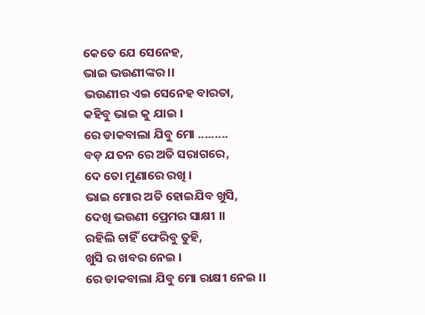କେତେ ଯେ ସେନେହ,
ଭାଇ ଭଉଣୀଙ୍କର ।।
ଭଉଣୀର ଏଇ ସେନେହ ବାରତା,
କହିବୁ ଭାଇ କୁ ଯାଇ ।
ରେ ଡାକବାଲା ଯିବୁ ମୋ .........
ବଡ଼ ଯତନ ରେ ଅତି ସରାଗରେ,
ଦେ ତୋ ମୁଣାରେ ରଖି ।
ଭାଇ ମୋର ଅତି ହୋଇଯିବ ଖୁସି,
ଦେଖି ଭଉଣୀ ପ୍ରେମର ସାକ୍ଷୀ ।।
ରହିଲି ଚାହିଁ ଫେରିବୁ ତୁହି,
ଖୁସି ର ଖବର ନେଇ ।
ରେ ଡାକବାଲା ଯିବୁ ମୋ ରାକ୍ଷୀ ନେଇ ।।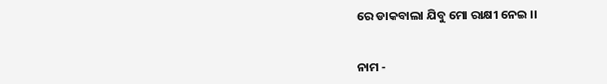ରେ ଡାକବାଲା ଯିବୁ ମୋ ରାକ୍ଷୀ ନେଇ ।।


ନାମ -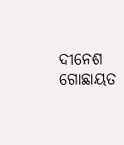ଦୀନେଶ ଗୋଛାୟତ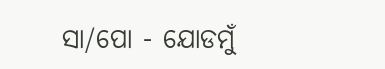ସା/ପୋ - ଯୋଡମୁଁ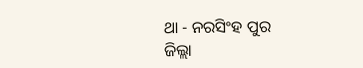ଥା - ନରସିଂହ ପୁର
ଜିଲ୍ଲା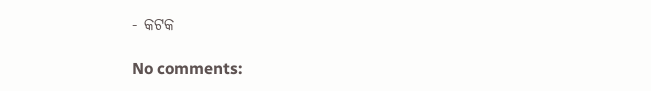- କଟକ

No comments: